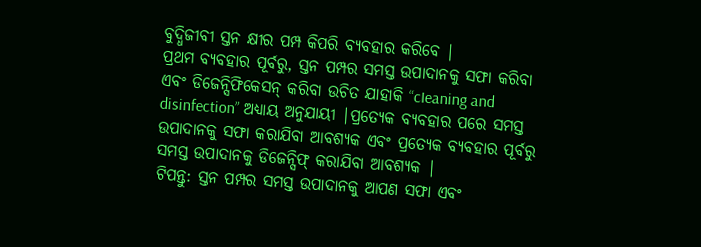ବୁଦ୍ଧିଜୀବୀ ସ୍ତନ କ୍ଷୀର ପମ୍ପ କିପରି ବ୍ୟବହାର କରିବେ |
ପ୍ରଥମ ବ୍ୟବହାର ପୂର୍ବରୁ, ସ୍ତନ ପମ୍ପର ସମସ୍ତ ଉପାଦାନକୁ ସଫା କରିବା ଏବଂ ଡିଜେନ୍ସିଫିକେସନ୍ କରିବା ଉଚିତ ଯାହାକି “cIeaning and disinfection” ଅଧ୍ୟାୟ ଅନୁଯାୟୀ |ପ୍ରତ୍ୟେକ ବ୍ୟବହାର ପରେ ସମସ୍ତ ଉପାଦାନକୁ ସଫା କରାଯିବା ଆବଶ୍ୟକ ଏବଂ ପ୍ରତ୍ୟେକ ବ୍ୟବହାର ପୂର୍ବରୁ ସମସ୍ତ ଉପାଦାନକୁ ଡିଜେନ୍ସିଫ୍ କରାଯିବା ଆବଶ୍ୟକ |
ଟିପନ୍ତୁ: ସ୍ତନ ପମ୍ପର ସମସ୍ତ ଉପାଦାନକୁ ଆପଣ ସଫା ଏବଂ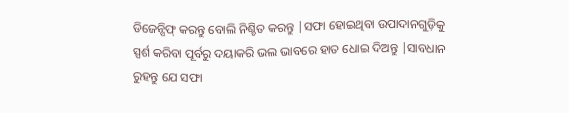ଡିଜେନ୍ସିଫ୍ କରନ୍ତୁ ବୋଲି ନିଶ୍ଚିତ କରନ୍ତୁ |ସଫା ହୋଇଥିବା ଉପାଦାନଗୁଡ଼ିକୁ ସ୍ପର୍ଶ କରିବା ପୂର୍ବରୁ ଦୟାକରି ଭଲ ଭାବରେ ହାତ ଧୋଇ ଦିଅନ୍ତୁ |ସାବଧାନ ରୁହନ୍ତୁ ଯେ ସଫା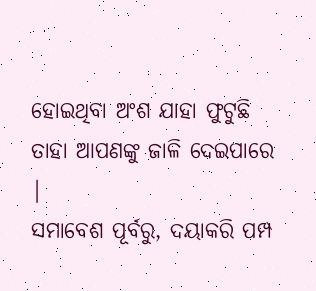ହୋଇଥିବା ଅଂଶ ଯାହା ଫୁଟୁଛି ତାହା ଆପଣଙ୍କୁ ଜାଳି ଦେଇପାରେ |
ସମାବେଶ ପୂର୍ବରୁ, ଦୟାକରି ପମ୍ପ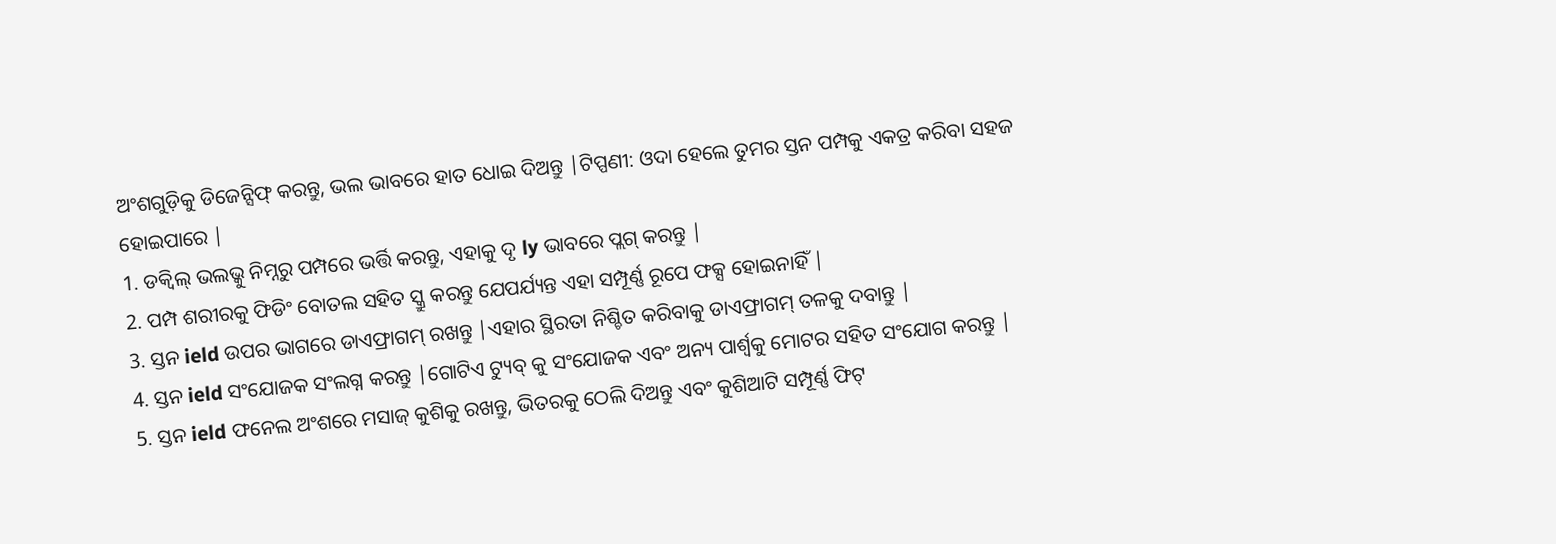ଅଂଶଗୁଡ଼ିକୁ ଡିଜେନ୍ସିଫ୍ କରନ୍ତୁ, ଭଲ ଭାବରେ ହାତ ଧୋଇ ଦିଅନ୍ତୁ |ଟିପ୍ପଣୀ: ଓଦା ହେଲେ ତୁମର ସ୍ତନ ପମ୍ପକୁ ଏକତ୍ର କରିବା ସହଜ ହୋଇପାରେ |
1. ଡକ୍ବିଲ୍ ଭଲଭ୍କୁ ନିମ୍ନରୁ ପମ୍ପରେ ଭର୍ତ୍ତି କରନ୍ତୁ, ଏହାକୁ ଦୃ ly ଭାବରେ ପ୍ଲଗ୍ କରନ୍ତୁ |
2. ପମ୍ପ ଶରୀରକୁ ଫିଡିଂ ବୋତଲ ସହିତ ସ୍କ୍ରୁ କରନ୍ତୁ ଯେପର୍ଯ୍ୟନ୍ତ ଏହା ସମ୍ପୂର୍ଣ୍ଣ ରୂପେ ଫକ୍ସ ହୋଇନାହିଁ |
3. ସ୍ତନ ield ଉପର ଭାଗରେ ଡାଏଫ୍ରାଗମ୍ ରଖନ୍ତୁ |ଏହାର ସ୍ଥିରତା ନିଶ୍ଚିତ କରିବାକୁ ଡାଏଫ୍ରାଗମ୍ ତଳକୁ ଦବାନ୍ତୁ |
4. ସ୍ତନ ield ସଂଯୋଜକ ସଂଲଗ୍ନ କରନ୍ତୁ |ଗୋଟିଏ ଟ୍ୟୁବ୍ କୁ ସଂଯୋଜକ ଏବଂ ଅନ୍ୟ ପାର୍ଶ୍ୱକୁ ମୋଟର ସହିତ ସଂଯୋଗ କରନ୍ତୁ |
5. ସ୍ତନ ield ଫନେଲ ଅଂଶରେ ମସାଜ୍ କୁଶିକୁ ରଖନ୍ତୁ, ଭିତରକୁ ଠେଲି ଦିଅନ୍ତୁ ଏବଂ କୁଶିଆଟି ସମ୍ପୂର୍ଣ୍ଣ ଫିଟ୍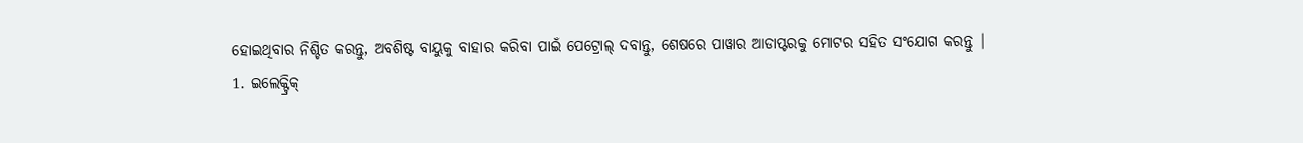ହୋଇଥିବାର ନିଶ୍ଚିତ କରନ୍ତୁ, ଅବଶିଷ୍ଟ ବାୟୁକୁ ବାହାର କରିବା ପାଇଁ ପେଟ୍ରୋଲ୍ ଦବାନ୍ତୁ, ଶେଷରେ ପାୱାର ଆଡାପ୍ଟରକୁ ମୋଟର ସହିତ ସଂଯୋଗ କରନ୍ତୁ |
1. ଇଲେକ୍ଟ୍ରିକ୍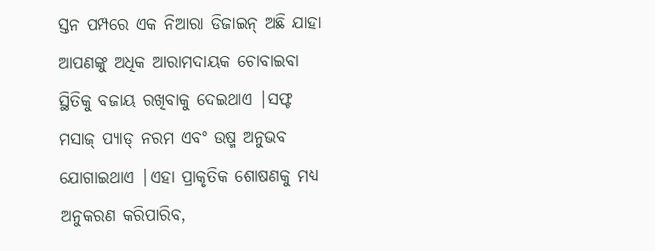ସ୍ତନ ପମ୍ପରେ ଏକ ନିଆରା ଡିଜାଇନ୍ ଅଛି ଯାହା ଆପଣଙ୍କୁ ଅଧିକ ଆରାମଦାୟକ ଚୋବାଇବା ସ୍ଥିତିକୁ ବଜାୟ ରଖିବାକୁ ଦେଇଥାଏ |ସଫ୍ଟ ମସାଜ୍ ପ୍ୟାଡ୍ ନରମ ଏବଂ ଉଷ୍ମ ଅନୁଭବ ଯୋଗାଇଥାଏ |ଏହା ପ୍ରାକୃତିକ ଶୋଷଣକୁ ମଧ୍ୟ ଅନୁକରଣ କରିପାରିବ,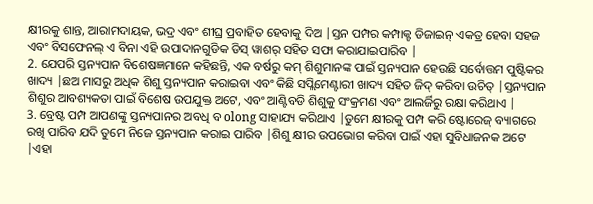କ୍ଷୀରକୁ ଶାନ୍ତ, ଆରାମଦାୟକ, ଭଦ୍ର ଏବଂ ଶୀଘ୍ର ପ୍ରବାହିତ ହେବାକୁ ଦିଅ |ସ୍ତନ ପମ୍ପର କମ୍ପାକ୍ଟ ଡିଜାଇନ୍ ଏକତ୍ର ହେବା ସହଜ ଏବଂ ବିସଫେନଲ୍ ଏ ବିନା ଏହି ଉପାଦାନଗୁଡିକ ଡିସ୍ ୱାଶର୍ ସହିତ ସଫା କରାଯାଇପାରିବ |
2. ଯେପରି ସ୍ତନ୍ୟପାନ ବିଶେଷଜ୍ଞମାନେ କହିଛନ୍ତି, ଏକ ବର୍ଷରୁ କମ୍ ଶିଶୁମାନଙ୍କ ପାଇଁ ସ୍ତନ୍ୟପାନ ହେଉଛି ସର୍ବୋତ୍ତମ ପୁଷ୍ଟିକର ଖାଦ୍ୟ |ଛଅ ମାସରୁ ଅଧିକ ଶିଶୁ ସ୍ତନ୍ୟପାନ କରାଇବା ଏବଂ କିଛି ସପ୍ଲିମେଣ୍ଟାରୀ ଖାଦ୍ୟ ସହିତ ଜିଦ୍ କରିବା ଉଚିତ୍ |ସ୍ତନ୍ୟପାନ ଶିଶୁର ଆବଶ୍ୟକତା ପାଇଁ ବିଶେଷ ଉପଯୁକ୍ତ ଅଟେ, ଏବଂ ଆଣ୍ଟିବଡି ଶିଶୁକୁ ସଂକ୍ରମଣ ଏବଂ ଆଲର୍ଜିରୁ ରକ୍ଷା କରିଥାଏ |
3. ବ୍ରେଷ୍ଟ ପମ୍ପ ଆପଣଙ୍କୁ ସ୍ତନ୍ୟପାନର ଅବଧି ବ olong ସାହାଯ୍ୟ କରିଥାଏ |ତୁମେ କ୍ଷୀରକୁ ପମ୍ପ କରି ଷ୍ଟୋରେଜ୍ ବ୍ୟାଗରେ ରଖି ପାରିବ ଯଦି ତୁମେ ନିଜେ ସ୍ତନ୍ୟପାନ କରାଇ ପାରିବ |ଶିଶୁ କ୍ଷୀର ଉପଭୋଗ କରିବା ପାଇଁ ଏହା ସୁବିଧାଜନକ ଅଟେ |ଏହା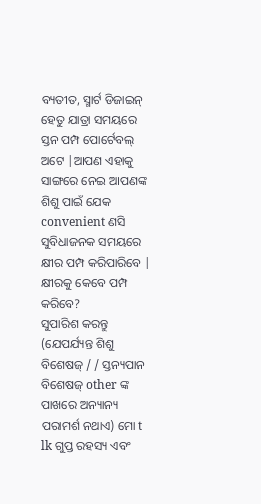ବ୍ୟତୀତ, ସ୍ମାର୍ଟ ଡିଜାଇନ୍ ହେତୁ ଯାତ୍ରା ସମୟରେ ସ୍ତନ ପମ୍ପ ପୋର୍ଟେବଲ୍ ଅଟେ |ଆପଣ ଏହାକୁ ସାଙ୍ଗରେ ନେଇ ଆପଣଙ୍କ ଶିଶୁ ପାଇଁ ଯେକ convenient ଣସି ସୁବିଧାଜନକ ସମୟରେ କ୍ଷୀର ପମ୍ପ କରିପାରିବେ |
କ୍ଷୀରକୁ କେବେ ପମ୍ପ କରିବେ?
ସୁପାରିଶ କରନ୍ତୁ (ଯେପର୍ଯ୍ୟନ୍ତ ଶିଶୁ ବିଶେଷଜ୍ / / ସ୍ତନ୍ୟପାନ ବିଶେଷଜ୍ other ଙ୍କ ପାଖରେ ଅନ୍ୟାନ୍ୟ ପରାମର୍ଶ ନଥାଏ) ମୋ t lk ଗୁପ୍ତ ରହସ୍ୟ ଏବଂ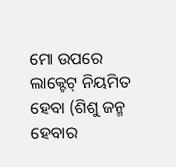ମୋ ଉପରେ ଲାକ୍ଟେଟ୍ ନିୟମିତ ହେବା (ଶିଶୁ ଜନ୍ମ ହେବାର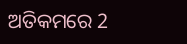ଅତିକମରେ 2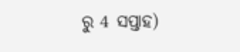ରୁ 4 ସପ୍ତାହ)